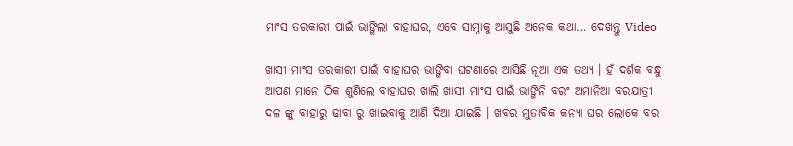ମାଂସ ତରକାରୀ ପାଇଁ ଭାଙ୍ଗିଲା ବାହାଘର, ଏବେ ସାମ୍ନାକୁ ଆସୁଛି ଅନେକ କଥା… ଦେଖନ୍ତୁ Video

ଖାସୀ ମାଂସ ତରକାରୀ ପାଇଁ ବାହାଘର ଭାଙ୍ଗିବା ଘଟଣାରେ ଆସିଛି ନୂଆ ଏକ ତଥ୍ୟ । ହଁ ଦର୍ଶକ ବନ୍ଧୁ ଆପଣ ମାନେ ଠିକ ଶୁଣିଲେ ବାହାଘର ଖାଲି ଖାସୀ ମାଂସ ପାଇଁ ଭାଙ୍ଗିନି ବରଂ ଅମାନିଆ ବରଯାତ୍ରୀ ଦଳ ଙ୍କୁ ବାହାରୁ ଢାବା ରୁ ଖାଇବାକୁ ଆଣି ଦିଆ ଯାଇଛି । ଖବର ମୁତାବିକ କନ୍ୟା ଘର ଲୋକେ ବର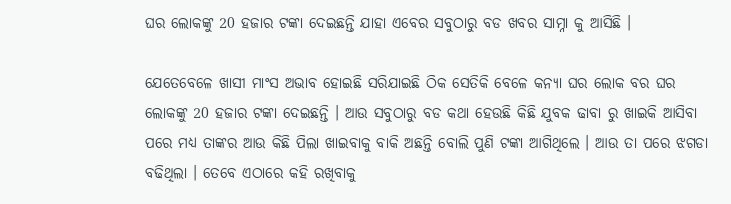ଘର ଲୋକଙ୍କୁ 20 ହଜାର ଟଙ୍କା ଦେଇଛନ୍ତି ଯାହା ଏବେର ସବୁଠାରୁ ବଡ ଖବର ସାମ୍ନା କୁ ଆସିଛି ।

ଯେତେବେଳେ ଖାସୀ ମାଂସ ଅଭାବ ହୋଇଛି ସରିଯାଇଛି ଠିକ ସେତିକି ବେଳେ କନ୍ୟା ଘର ଲୋକ ବର ଘର ଲୋକଙ୍କୁ 20 ହଜାର ଟଙ୍କା ଦେଇଛନ୍ତି । ଆଉ ସବୁଠାରୁ ବଡ କଥା ହେଉଛି କିଛି ଯୁବକ ଢାବା ରୁ ଖାଇକି ଆସିବା ପରେ ମଧ୍ୟ ତାଙ୍କର ଆଉ କିଛି ପିଲା ଖାଇବାକୁ ବାକି ଅଛନ୍ତି ବୋଲି ପୁଣି ଟଙ୍କା ଆଗିଥିଲେ । ଆଉ ତା ପରେ ଝଗଡା ବଢିଥିଲା । ତେବେ ଏଠାରେ କହି ରଖିବାକୁ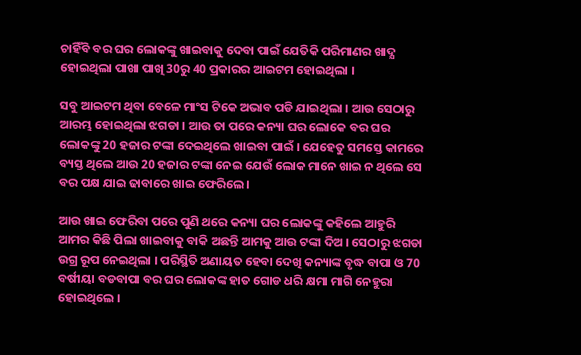ଚାହିଁବି ବର ଘର ଲୋକଙ୍କୁ ଖାଇବାକୁ ଦେବା ପାଇଁ ଯେତିକି ପରିମାଣର ଖାଦ୍ଯ ହୋଇଥିଲା ପାଖା ପାଖି 30ରୁ 40 ପ୍ରକାରର ଆଇଟମ ହୋଇଥିଲା ।

ସବୁ ଆଇଟମ ଥିବା ବେଳେ ମାଂସ ଟିକେ ଅଭାବ ପଡି ଯାଇଥିଲା । ଆଉ ସେଠାରୁ ଆରମ୍ଭ ହୋଇଥିଲା ଝଗଡା । ଆଉ ତା ପରେ କନ୍ୟା ଘର ଲୋକେ ବର ଘର ଲୋକଙ୍କୁ 20 ହଜାର ଟଙ୍କା ଦେଇଥିଲେ ଖାଇବା ପାଇଁ । ଯେହେତୁ ସମସ୍ତେ କାମରେ ବ୍ୟସ୍ତ ଥିଲେ ଆଉ 20 ହଜାର ଟଙ୍କା ନେଇ ଯେଉଁ ଲୋକ ମାନେ ଖାଇ ନ ଥିଲେ ସେ ବର ପକ୍ଷ ଯାଇ ଢାବାରେ ଖାଇ ଫେରିଲେ ।

ଆଉ ଖାଇ ଫେରିବା ପରେ ପୁଣି ଥରେ କନ୍ୟା ଘର ଲୋକଙ୍କୁ କହିଲେ ଆହୁରି ଆମର କିଛି ପିଲା ଖାଇବାକୁ ବାକି ଅଛନ୍ତି ଆମକୁ ଆଉ ଟଙ୍କା ଦିଅ । ସେଠାରୁ ଝଗଡା ଉଗ୍ର ରୂପ ନେଇଥିଲା । ପରିସ୍ଥିତି ଅଣାୟତ ହେବା ଦେଖି କନ୍ୟାଙ୍କ ବୃଦ୍ଧ ବାପା ଓ 70 ବର୍ଷୀୟା ବଡବାପା ବର ଘର ଲୋକଙ୍କ ହାତ ଗୋଡ ଧରି କ୍ଷମା ମାଗି ନେହୁରା ହୋଇଥିଲେ ।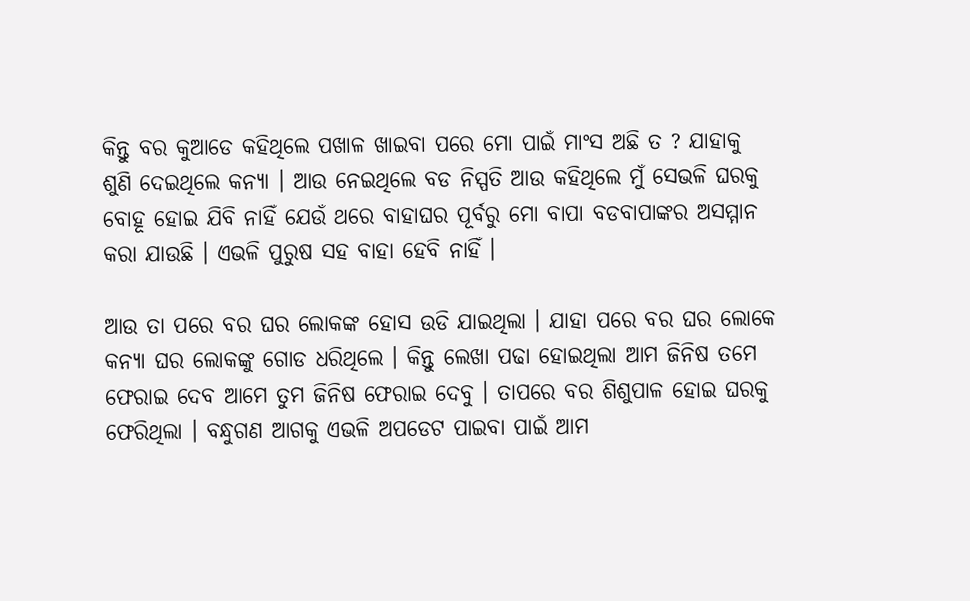କିନ୍ତୁ ବର କୁଆଡେ କହିଥିଲେ ପଖାଳ ଖାଇବା ପରେ ମୋ ପାଇଁ ମାଂସ ଅଛି ତ ? ଯାହାକୁ ଶୁଣି ଦେଇଥିଲେ କନ୍ୟା । ଆଉ ନେଇଥିଲେ ବଡ ନିସ୍ପତି ଆଉ କହିଥିଲେ ମୁଁ ସେଭଳି ଘରକୁ ବୋହୂ ହୋଇ ଯିବି ନାହିଁ ଯେଉଁ ଥରେ ବାହାଘର ପୂର୍ବରୁ ମୋ ବାପା ବଡବାପାଙ୍କର ଅସମ୍ମାନ କରା ଯାଉଛି । ଏଭଳି ପୁରୁଷ ସହ ବାହା ହେବି ନାହିଁ ।

ଆଉ ତା ପରେ ବର ଘର ଲୋକଙ୍କ ହୋସ ଉଡି ଯାଇଥିଲା । ଯାହା ପରେ ବର ଘର ଲୋକେ କନ୍ୟା ଘର ଲୋକଙ୍କୁ ଗୋଡ ଧରିଥିଲେ । କିନ୍ତୁ ଲେଖା ପଢା ହୋଇଥିଲା ଆମ ଜିନିଷ ତମେ ଫେରାଇ ଦେବ ଆମେ ତୁମ ଜିନିଷ ଫେରାଇ ଦେବୁ । ତାପରେ ବର ଶିଶୁପାଳ ହୋଇ ଘରକୁ ଫେରିଥିଲା । ବନ୍ଧୁଗଣ ଆଗକୁ ଏଭଳି ଅପଡେଟ ପାଇବା ପାଇଁ ଆମ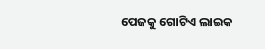ପେଜକୁ ଗୋଟିଏ ଲାଇକ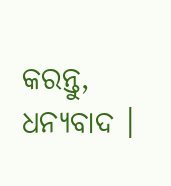କରନ୍ତୁ, ଧନ୍ୟବାଦ ।